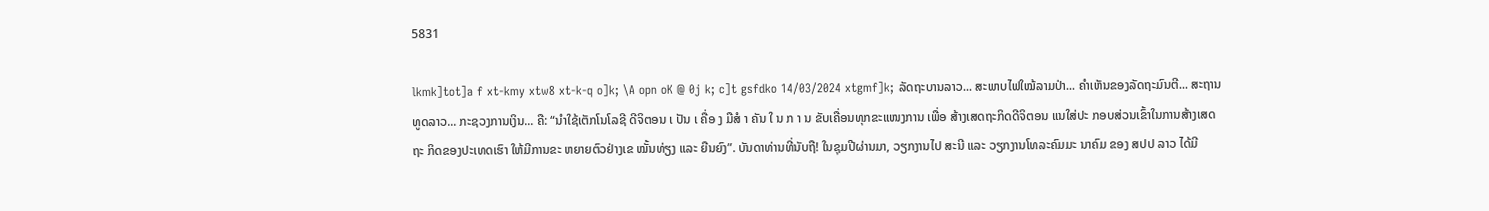5831

lkmk]tot]a f xt-kmy xtw8 xt-k-q o]k; \A opn oK @ 0j k; c]t gsfdko 14/03/2024 xtgmf]k; ລັດຖະບານລາວ... ສະພາບໄຟໃໝ້ລາມປ່າ... ຄຳເຫັນຂອງລັດຖະມົນຕີ... ສະຖານທູດລາວ... ກະຊວງການເງິນ... ຄື: “ນໍາໃຊ້ເຕັກໂນໂລຊີ ດີຈິຕອນ ເ ປັນ ເ ຄື່ອ ງ ມືສໍ າ ຄັນ ໃ ນ ກ າ ນ ຂັບເຄື່ອນທຸກຂະແໜງການ ເພື່ອ ສ້າງເສດຖະກິດດີຈິຕອນ ແນໃສ່ປະ ກອບສ່ວນເຂົ້າໃນການສ້າງເສດຖະ ກິດຂອງປະເທດເຮົາ ໃຫ້ມີການຂະ ຫຍາຍຕົວຢ່າງເຂ ໝັ້ນທ່ຽງ ແລະ ຍືນຍົງ”. ບັນດາທ່ານທີ່ນັບຖື! ໃນຊຸມປີຜ່ານມາ, ວຽກງານໄປ ສະນີ ແລະ ວຽກງານໂທລະຄົມມະ ນາຄົມ ຂອງ ສປປ ລາວ ໄດ້ມີ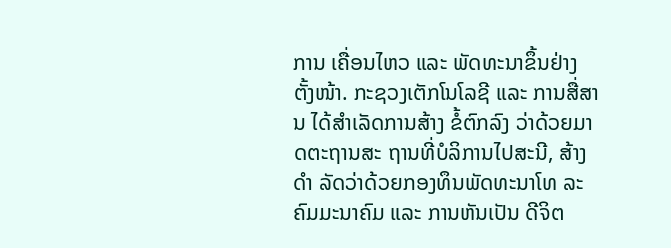ການ ເຄື່ອນໄຫວ ແລະ ພັດທະນາຂຶ້ນຢ່າງ ຕັ້ງໜ້າ. ກະຊວງເຕັກໂນໂລຊີ ແລະ ການສື່ສານ ໄດ້ສຳເລັດການສ້າງ ຂໍ້ຕົກລົງ ວ່າດ້ວຍມາດຕະຖານສະ ຖານທີ່ບໍລິການໄປສະນີ, ສ້າງດຳ ລັດວ່າດ້ວຍກອງທຶນພັດທະນາໂທ ລະຄົມມະນາຄົມ ແລະ ການຫັນເປັນ ດີຈິຕ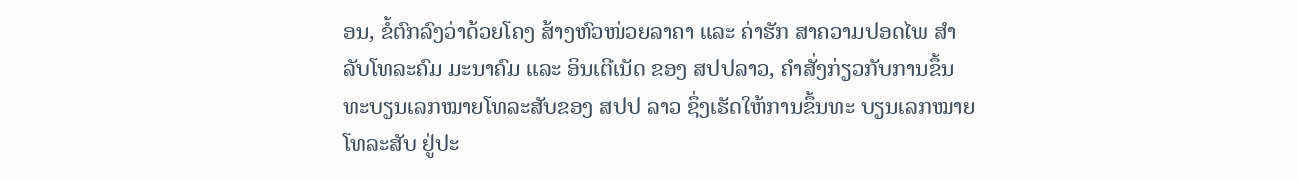ອນ, ຂໍ້ຕົກລົງວ່າດ້ວຍໂຄງ ສ້າງຫົວໜ່ວຍລາຄາ ແລະ ຄ່າຮັກ ສາຄວາມປອດໄພ ສຳລັບໂທລະຄົມ ມະນາຄົມ ແລະ ອິນເຕີເນັດ ຂອງ ສປປລາວ, ຄຳສັ່ງກ່ຽວກັບການຂຶ້ນ ທະບຽນເລກໝາຍໂທລະສັບຂອງ ສປປ ລາວ ຊຶ່ງເຮັດໃຫ້ການຂຶ້ນທະ ບຽນເລກໝາຍໂທລະສັບ ຢູ່ປະ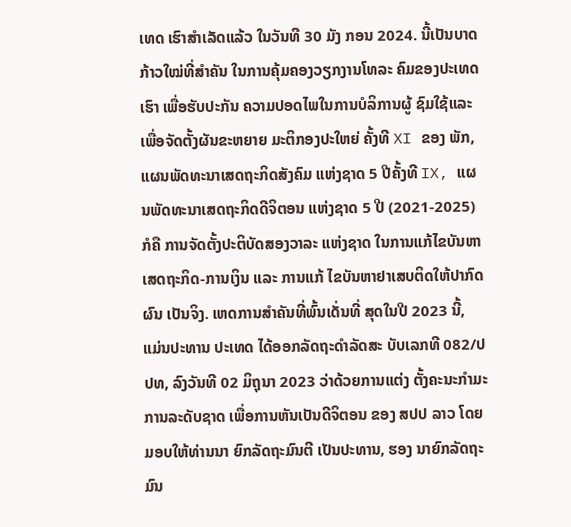ເທດ ເຮົາສຳເລັດແລ້ວ ໃນວັນທີ 30 ມັງ ກອນ 2024. ນີ້ເປັນບາດກ້າວໃໝ່ທີ່ສໍາຄັນ ໃນການຄຸ້ມຄອງວຽກງານໂທລະ ຄົມຂອງປະເທດເຮົາ ເພື່ອຮັບປະກັນ ຄວາມປອດໄພໃນການບໍລິການຜູ້ ຊົມໃຊ້ແລະ ເພື່ອຈັດຕັ້ງຜັນຂະຫຍາຍ ມະຕິກອງປະໃຫຍ່ ຄັ້ງທີ XI ຂອງ ພັກ, ແຜນພັດທະນາເສດຖະກິດສັງຄົມ ແຫ່ງຊາດ 5 ປີຄັ້ງທີ IX, ແຜນພັດທະນາເສດຖະກິດດີຈິຕອນ ແຫ່ງຊາດ 5 ປີ (2021-2025) ກໍຄື ການຈັດຕັ້ງປະຕິບັດສອງວາລະ ແຫ່ງຊາດ ໃນການແກ້ໄຂບັນຫາ ເສດຖະກິດ-ການເງິນ ແລະ ການແກ້ ໄຂບັນຫາຢາເສບຕິດໃຫ້ປາກົດຜົນ ເປັນຈິງ. ເຫດການສຳຄັນທີ່ພົ້ນເດັ່ນທີ່ ສຸດໃນປີ 2023 ນີ້, ແມ່ນປະທານ ປະເທດ ໄດ້ອອກລັດຖະດຳລັດສະ ບັບເລກທີ 082/ປປທ, ລົງວັນທີ 02 ມິຖຸນາ 2023 ວ່າດ້ວຍການແຕ່ງ ຕັ້ງຄະນະກຳມະການລະດັບຊາດ ເພື່ອການຫັນເປັນດີຈິຕອນ ຂອງ ສປປ ລາວ ໂດຍມອບໃຫ້ທ່ານນາ ຍົກລັດຖະມົນຕີ ເປັນປະທານ, ຮອງ ນາຍົກລັດຖະມົນ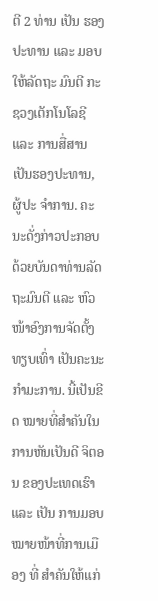ຕີ 2 ທ່ານ ເປັນ ຮອງປະທານ ແລະ ມອບໃຫ້ລັດຖະ ມົນຕີ ກະຊວງເຕັກໂນໂລຊີ ແລະ ການສື່ສານ ເປັນຮອງປະທານ, ຜູ້ປະ ຈຳການ. ຄະນະດັ່ງກ່າວປະກອບ ດ້ວຍບັນດາທ່ານລັດຖະມົນຕີ ແລະ ຫົວໜ້າອົງການຈັດຕັ້ງທຽບເທົ່າ ເປັນຄະນະກຳມະການ. ນີ້ເປັນຂີດ ໝາຍທີ່ສຳຄັນໃນການຫັນເປັນດີ ຈິຕອນ ຂອງປະເທດເຮົາ ແລະ ເປັນ ການມອບໝາຍໜ້າທີ່ການເມືອງ ທີ່ ສຳຄັນໃຫ້ແກ່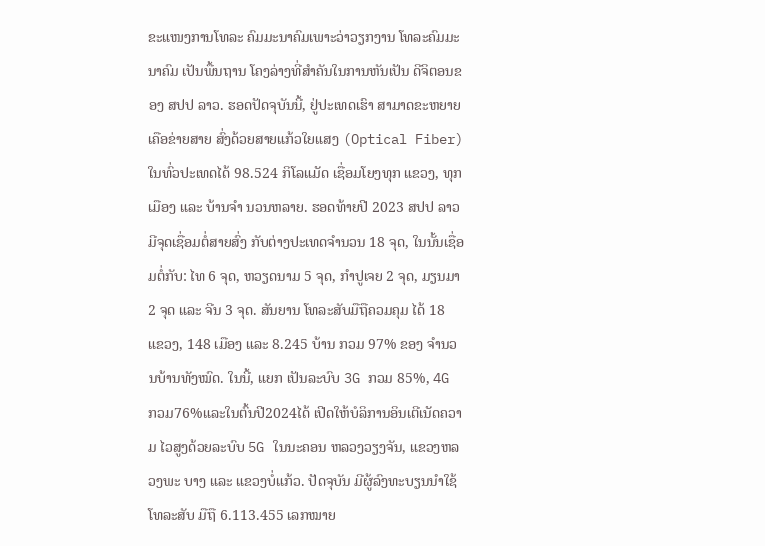ຂະແໜງການໂທລະ ຄົມມະນາຄົມເພາະວ່າວຽກງານ ໂທລະຄົມມະນາຄົມ ເປັນພື້ນຖານ ໂຄງລ່າງທີ່ສຳຄັນໃນການຫັນເປັນ ດີຈິຕອນຂອງ ສປປ ລາວ. ຮອດປັດຈຸບັນນີ້, ຢູ່ປະເທດເຮົາ ສາມາດຂະຫຍາຍເຄືອຂ່າຍສາຍ ສົ່ງດ້ວຍສາຍແກ້ວໃຍແສງ (Optical Fiber) ໃນທົ່ວປະເທດໄດ້ 98.524 ກິໂລແມັດ ເຊື່ອມໂຍງທຸກ ແຂວງ, ທຸກເມືອງ ແລະ ບ້ານຈໍາ ນວນຫລາຍ. ຮອດທ້າຍປີ 2023 ສປປ ລາວ ມີຈຸດເຊື່ອມຕໍ່ສາຍສົ່ງ ກັບຕ່າງປະເທດຈຳນວນ 18 ຈຸດ, ໃນນັ້ນເຊື່ອມຕໍ່ກັບ: ໄທ 6 ຈຸດ, ຫວຽດນາມ 5 ຈຸດ, ກຳປູເຈຍ 2 ຈຸດ, ມຽນມາ 2 ຈຸດ ແລະ ຈີນ 3 ຈຸດ. ສັນຍານ ໂທລະສັບມືຖືຄວມຄຸມ ໄດ້ 18 ແຂວງ, 148 ເມືອງ ແລະ 8.245 ບ້ານ ກວມ 97% ຂອງ ຈໍານວນບ້ານທັງໝົດ. ໃນນີ້, ແຍກ ເປັນລະບົບ 3G ກວມ 85%, 4G ກວມ76%ແລະໃນຕົ້ນປີ2024ໄດ້ ເປີດໃຫ້ບໍລິການອິນເຕີເນັດຄວາມ ໄວສູງດ້ວຍລະບົບ 5G ໃນນະຄອນ ຫລວງວຽງຈັນ, ແຂວງຫລວງພະ ບາງ ແລະ ແຂວງບໍ່ແກ້ວ. ປັດຈຸບັນ ມີຜູ້ລົງທະບຽນນໍາໃຊ້ໂທລະສັບ ມືຖື 6.113.455 ເລກໝາຍ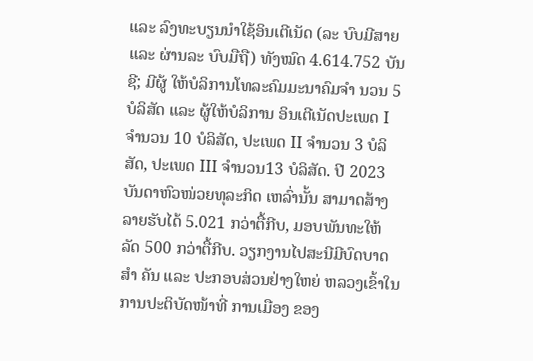ແລະ ລົງທະບຽນນໍາໃຊ້ອິນເຕີເນັດ (ລະ ບົບມີສາຍ ແລະ ຜ່ານລະ ບົບມືຖື) ທັງໝົດ 4.614.752 ບັນຊີ; ມີຜູ້ ໃຫ້ບໍລິການໂທລະຄົມມະນາຄົມຈຳ ນວນ 5 ບໍລິສັດ ແລະ ຜູ້ໃຫ້ບໍລິການ ອິນເຕີເນັດປະເພດ I ຈໍານວນ 10 ບໍລິສັດ, ປະເພດ II ຈໍານວນ 3 ບໍລິ ສັດ, ປະເພດ III ຈໍານວນ13 ບໍລິສັດ. ປີ 2023 ບັນດາຫົວໜ່ວຍທຸລະກິດ ເຫລົ່ານັ້ນ ສາມາດສ້າງລາຍຮັບໄດ້ 5.021 ກວ່າຕື້ກີບ, ມອບພັນທະໃຫ້ ລັດ 500 ກວ່າຕື້ກີບ. ວຽກງານໄປສະນີມີບົດບາດສໍາ ຄັນ ແລະ ປະກອບສ່ວນຢ່າງໃຫຍ່ ຫລວງເຂົ້າໃນການປະຕິບັດໜ້າທີ່ ການເມືອງ ຂອງ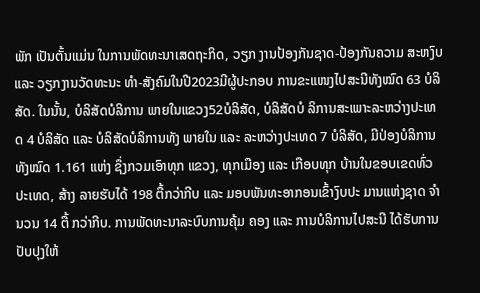ພັກ ເປັນຕັ້ນແມ່ນ ໃນການພັດທະນາເສດຖະກິດ, ວຽກ ງານປ້ອງກັນຊາດ-ປ້ອງກັນຄວາມ ສະຫງົບ ແລະ ວຽກງານວັດທະນະ ທຳ-ສັງຄົມໃນປີ2023ມີຜູ້ປະກອບ ການຂະແໜງໄປສະນີທັງໝົດ 63 ບໍລິສັດ. ໃນນັ້ນ, ບໍລິສັດບໍລິການ ພາຍໃນແຂວງ52ບໍລິສັດ, ບໍລິສັດບໍ ລິການສະເພາະລະຫວ່າງປະເທດ 4 ບໍລິສັດ ແລະ ບໍລິສັດບໍລິການທັງ ພາຍໃນ ແລະ ລະຫວ່າງປະເທດ 7 ບໍລິສັດ, ມີປ່ອງບໍລິການທັງໝົດ 1.161 ແຫ່ງ ຊຶ່ງກວມເອົາທຸກ ແຂວງ, ທຸກເມືອງ ແລະ ເກືອບທຸກ ບ້ານໃນຂອບເຂດທົ່ວປະເທດ, ສ້າງ ລາຍຮັບໄດ້ 198 ຕື້ກວ່າກີບ ແລະ ມອບພັນທະອາກອນເຂົ້າງົບປະ ມານແຫ່ງຊາດ ຈຳນວນ 14 ຕື້ ກວ່າກີບ. ການພັດທະນາລະບົບການຄຸ້ມ ຄອງ ແລະ ການບໍລິການໄປສະນີ ໄດ້ຮັບການປັບປຸງໃຫ້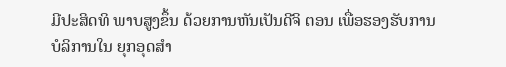ມີປະສິດທິ ພາບສູງຂຶ້ນ ດ້ວຍການຫັນເປັນດີຈິ ຕອນ ເພື່ອຮອງຮັບການບໍລິການໃນ ຍຸກອຸດສໍາ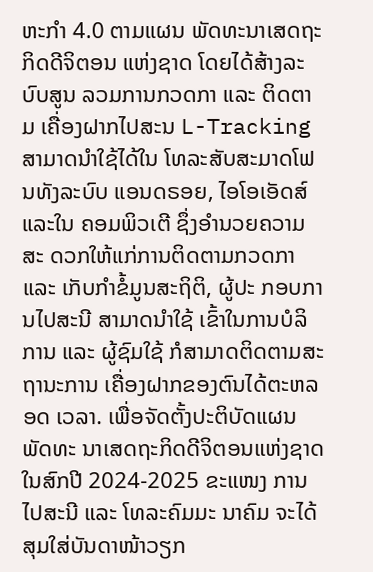ຫະກໍາ 4.0 ຕາມແຜນ ພັດທະນາເສດຖະກິດດີຈິຕອນ ແຫ່ງຊາດ ໂດຍໄດ້ສ້າງລະບົບສູນ ລວມການກວດກາ ແລະ ຕິດຕາມ ເຄື່ອງຝາກໄປສະນ L-Tracking ສາມາດນໍາໃຊ້ໄດ້ໃນ ໂທລະສັບສະມາດໂຟນທັງລະບົບ ແອນດຣອຍ, ໄອໂອເອັດສ໌ ແລະໃນ ຄອມພິວເຕີ ຊຶ່ງອຳນວຍຄວາມສະ ດວກໃຫ້ແກ່ການຕິດຕາມກວດກາ ແລະ ເກັບກຳຂໍ້ມູນສະຖິຕິ, ຜູ້ປະ ກອບການໄປສະນີ ສາມາດນຳໃຊ້ ເຂົ້າໃນການບໍລິການ ແລະ ຜູ້ຊົມໃຊ້ ກໍສາມາດຕິດຕາມສະຖານະການ ເຄື່ອງຝາກຂອງຕົນໄດ້ຕະຫລອດ ເວລາ. ເພື່ອຈັດຕັ້ງປະຕິບັດແຜນພັດທະ ນາເສດຖະກິດດີຈິຕອນແຫ່ງຊາດ ໃນສົກປີ 2024-2025 ຂະແໜງ ການໄປສະນີ ແລະ ໂທລະຄົມມະ ນາຄົມ ຈະໄດ້ສຸມໃສ່ບັນດາໜ້າວຽກ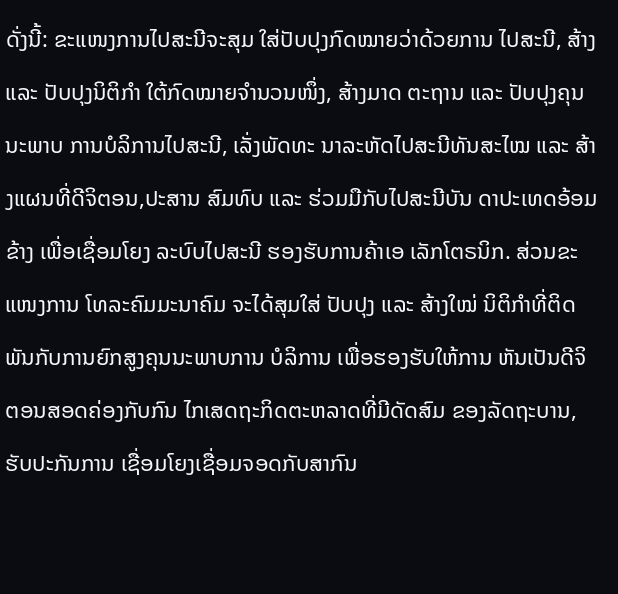ດັ່ງນີ້: ຂະແໜງການໄປສະນີຈະສຸມ ໃສ່ປັບປຸງກົດໝາຍວ່າດ້ວຍການ ໄປສະນີ, ສ້າງ ແລະ ປັບປຸງນິຕິກຳ ໃຕ້ກົດໝາຍຈຳນວນໜຶ່ງ, ສ້າງມາດ ຕະຖານ ແລະ ປັບປຸງຄຸນນະພາບ ການບໍລິການໄປສະນີ, ເລັ່ງພັດທະ ນາລະຫັດໄປສະນີທັນສະໄໝ ແລະ ສ້າງແຜນທີ່ດີຈິຕອນ,ປະສານ ສົມທົບ ແລະ ຮ່ວມມືກັບໄປສະນີບັນ ດາປະເທດອ້ອມຂ້າງ ເພື່ອເຊື່ອມໂຍງ ລະບົບໄປສະນີ ຮອງຮັບການຄ້າເອ ເລັກໂຕຣນິກ. ສ່ວນຂະແໜງການ ໂທລະຄົມມະນາຄົມ ຈະໄດ້ສຸມໃສ່ ປັບປຸງ ແລະ ສ້າງໃໝ່ ນິຕິກໍາທີ່ຕິດ ພັນກັບການຍົກສູງຄຸນນະພາບການ ບໍລິການ ເພື່ອຮອງຮັບໃຫ້ການ ຫັນເປັນດີຈິຕອນສອດຄ່ອງກັບກົນ ໄກເສດຖະກິດຕະຫລາດທີ່ມີດັດສົມ ຂອງລັດຖະບານ, ຮັບປະກັນການ ເຊື່ອມໂຍງເຊື່ອມຈອດກັບສາກົນ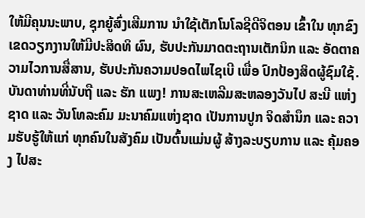ໃຫ້ມີຄຸນນະພາບ, ຊຸກຍູ້ສົ່ງເສີມການ ນໍາໃຊ້ເຕັກໂນໂລຊີດີຈິຕອນ ເຂົ້າໃນ ທຸກຂົງເຂດວຽກງານໃຫ້ມີປະສິດທິ ຜົນ, ຮັບປະກັນມາດຕະຖານເຕັກນິກ ແລະ ອັດຕາຄວາມໄວການສື່ສານ, ຮັບປະກັນຄວາມປອດໄພໄຊເບີ ເພື່ອ ປົກປ້ອງສິດຜູ້ຊົມໃຊ້. ບັນດາທ່ານທີ່ນັບຖື ແລະ ຮັກ ແພງ! ການສະເຫລີມສະຫລອງວັນໄປ ສະນີ ແຫ່ງຊາດ ແລະ ວັນໂທລະຄົມ ມະນາຄົມແຫ່ງຊາດ ເປັນການປູກ ຈິດສຳນຶກ ແລະ ຄວາມຮັບຮູ້ໃຫ້ແກ່ ທຸກຄົນໃນສັງຄົມ ເປັນຕົ້ນແມ່ນຜູ້ ສ້າງລະບຽບການ ແລະ ຄຸ້ມຄອງ ໄປສະ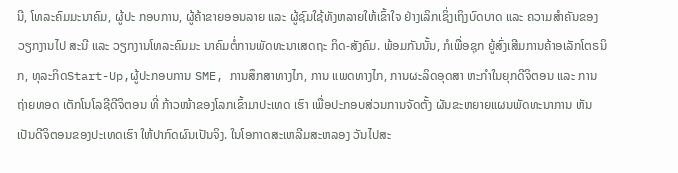ນີ, ໂທລະຄົມມະນາຄົມ, ຜູ້ປະ ກອບການ, ຜູ້ຄ້າຂາຍອອນລາຍ ແລະ ຜູ້ຊົມໃຊ້ທັງຫລາຍໃຫ້ເຂົ້າໃຈ ຢ່າງເລິກເຊິ່ງເຖິງບົດບາດ ແລະ ຄວາມສຳຄັນຂອງວຽກງານໄປ ສະນີ ແລະ ວຽກງານໂທລະຄົມມະ ນາຄົມຕໍ່ການພັດທະນາເສດຖະ ກິດ-ສັງຄົມ. ພ້ອມກັນນັ້ນ, ກໍເພື່ອຊຸກ ຍູ້ສົ່ງເສີມການຄ້າອເລັກໂຕຣນິກ, ທຸລະກິດStart-Up,ຜູ້ປະກອບການ SME, ການສຶກສາທາງໄກ, ການ ແພດທາງໄກ, ການຜະລິດອຸດສາ ຫະກຳໃນຍຸກດີຈິຕອນ ແລະ ການ ຖ່າຍທອດ ເຕັກໂນໂລຊີດີຈິຕອນ ທີ່ ກ້າວໜ້າຂອງໂລກເຂົ້າມາປະເທດ ເຮົາ ເພື່ອປະກອບສ່ວນການຈັດຕັ້ງ ຜັນຂະຫຍາຍແຜນພັດທະນາການ ຫັນເປັນດີຈິຕອນຂອງປະເທດເຮົາ ໃຫ້ປາກົດຜົນເປັນຈິງ. ໃນໂອກາດສະເຫລີມສະຫລອງ ວັນໄປສະ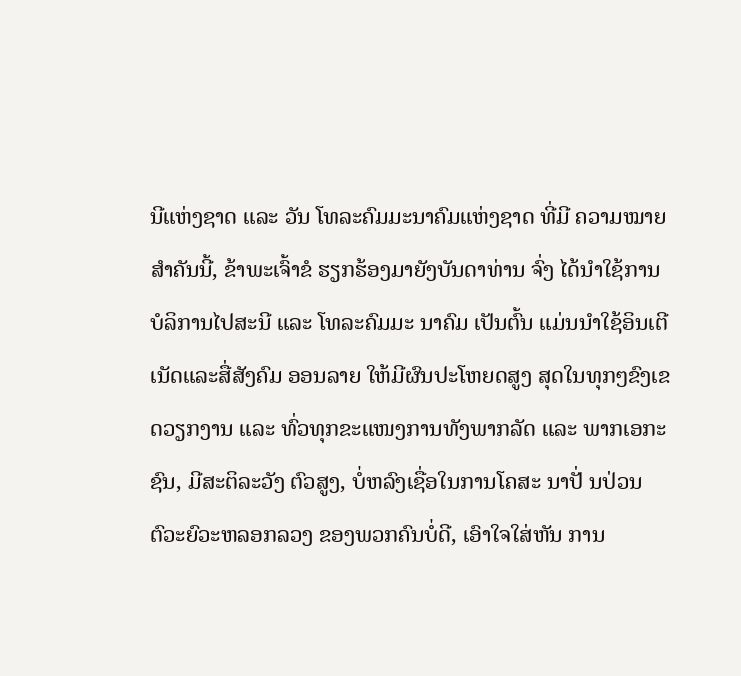ນີແຫ່ງຊາດ ແລະ ວັນ ໂທລະຄົມມະນາຄົມແຫ່ງຊາດ ທີ່ມີ ຄວາມໝາຍສຳຄັນນີ້, ຂ້າພະເຈົ້າຂໍ ຮຽກຮ້ອງມາຍັງບັນດາທ່ານ ຈົ່ງ ໄດ້ນຳໃຊ້ການບໍລິການໄປສະນີ ແລະ ໂທລະຄົມມະ ນາຄົມ ເປັນຕົ້ນ ແມ່ນນຳໃຊ້ອິນເຕີເນັດແລະສື່ສັງຄົມ ອອນລາຍ ໃຫ້ມີຜົນປະໂຫຍດສູງ ສຸດໃນທຸກໆຂົງເຂດວຽກງານ ແລະ ທົ່ວທຸກຂະແໜງການທັງພາກລັດ ແລະ ພາກເອກະຊົນ, ມີສະຕິລະວັງ ຕົວສູງ, ບໍ່ຫລົງເຊື່ອໃນການໂຄສະ ນາປັ່ ນປ່ວນ ຕົວະຍົວະຫລອກລວງ ຂອງພວກຄົນບໍ່ດີ, ເອົາໃຈໃສ່ຫັນ ການ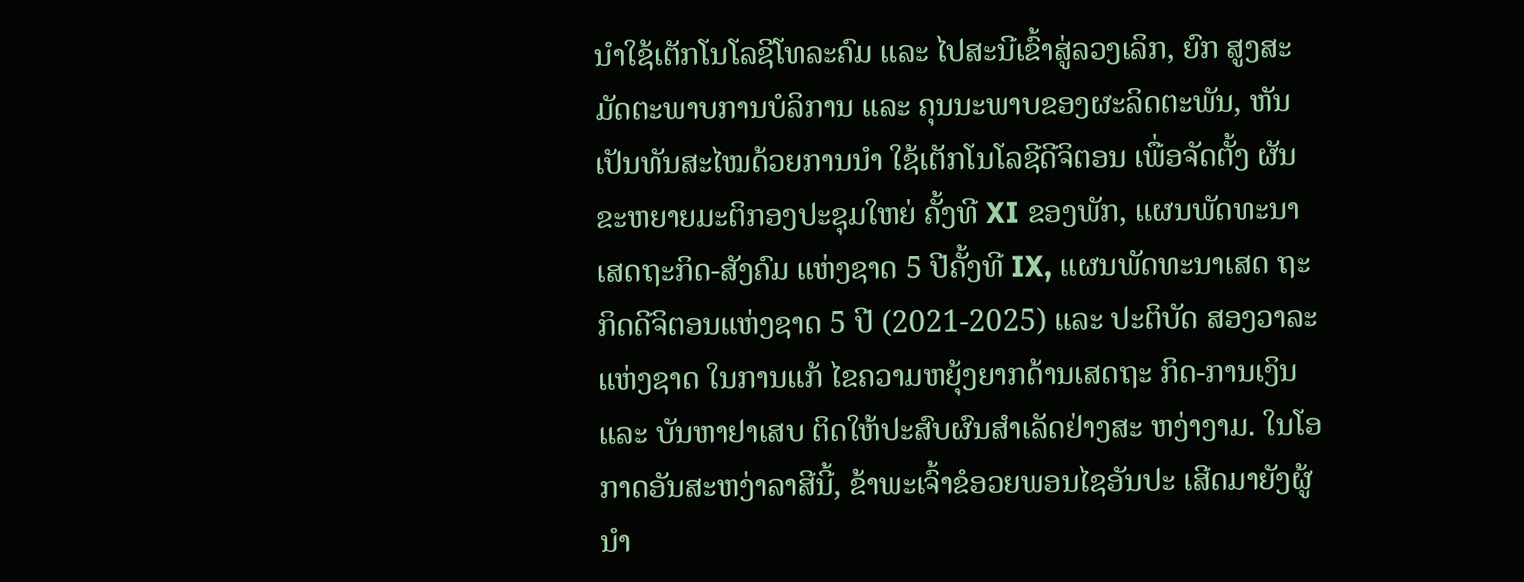ນໍາໃຊ້ເຕັກໂນໂລຊີໂທລະຄົມ ແລະ ໄປສະນີເຂົ້າສູ່ລວງເລິກ, ຍົກ ສູງສະມັດຕະພາບການບໍລິການ ແລະ ຄຸນນະພາບຂອງຜະລິດຕະພັນ, ຫັນເປັນທັນສະໄໝດ້ວຍການນຳ ໃຊ້ເຕັກໂນໂລຊີດີຈິຕອນ ເພື່ອຈັດຕັ້ງ ຜັນຂະຫຍາຍມະຕິກອງປະຊຸມໃຫຍ່ ຄັ້ງທີ XI ຂອງພັກ, ແຜນພັດທະນາ ເສດຖະກິດ-ສັງຄົມ ແຫ່ງຊາດ 5 ປີຄັ້ງທີ IX, ແຜນພັດທະນາເສດ ຖະກິດດີຈິຕອນແຫ່ງຊາດ 5 ປີ (2021-2025) ແລະ ປະຕິບັດ ສອງວາລະແຫ່ງຊາດ ໃນການແກ້ ໄຂຄວາມຫຍຸ້ງຍາກດ້ານເສດຖະ ກິດ-ການເງິນ ແລະ ບັນຫາຢາເສບ ຕິດໃຫ້ປະສົບຜົນສຳເລັດຢ່າງສະ ຫງ່າງາມ. ໃນໂອກາດອັນສະຫງ່າລາສີນີ້, ຂ້າພະເຈົ້າຂໍອວຍພອນໄຊອັນປະ ເສີດມາຍັງຜູ້ນໍາ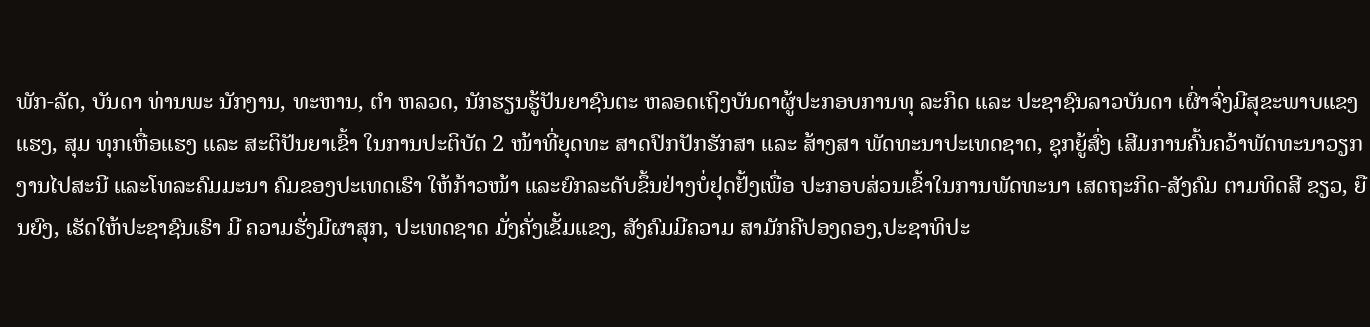ພັກ-ລັດ, ບັນດາ ທ່ານພະ ນັກງານ, ທະຫານ, ຕຳ ຫລວດ, ນັກຮຽນຮູ້ປັນຍາຊົນຕະ ຫລອດເຖິງບັນດາຜູ້ປະກອບການທຸ ລະກິດ ແລະ ປະຊາຊົນລາວບັນດາ ເຜົ່າຈົ່ງມີສຸຂະພາບແຂງແຮງ, ສຸມ ທຸກເຫື່ອແຮງ ແລະ ສະຕິປັນຍາເຂົ້າ ໃນການປະຕິບັດ 2 ໜ້າທີ່ຍຸດທະ ສາດປົກປັກຮັກສາ ແລະ ສ້າງສາ ພັດທະນາປະເທດຊາດ, ຊຸກຍູ້ສົ່ງ ເສີມການຄົ້ນຄວ້າພັດທະນາວຽກ ງານໄປສະນີ ແລະໂທລະຄົມມະນາ ຄົມຂອງປະເທດເຮົາ ໃຫ້ກ້າວໜ້າ ແລະຍົກລະດັບຂຶ້ນຢ່າງບໍ່ຢຸດຢັ້ງເພື່ອ ປະກອບສ່ວນເຂົ້າໃນການພັດທະນາ ເສດຖະກິດ-ສັງຄົມ ຕາມທິດສີ ຂຽວ, ຍືນຍົງ, ເຮັດໃຫ້ປະຊາຊົນເຮົາ ມີ ຄວາມຮັ່ງມີຜາສຸກ, ປະເທດຊາດ ມັ່ງຄັ່ງເຂັ້ມແຂງ, ສັງຄົມມີຄວາມ ສາມັກຄີປອງດອງ,ປະຊາທິປະ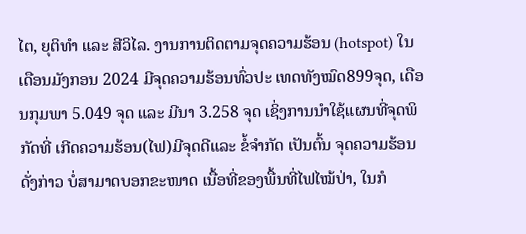ໄຕ, ຍຸຕິທຳ ແລະ ສີວິໄລ. ງານການຕິດຕາມຈຸດຄວາມຮ້ອນ (hotspot) ໃນເດືອນມັງກອນ 2024 ມີຈຸດຄວາມຮ້ອນທົ່ວປະ ເທດທັງໝົດ899ຈຸດ, ເດືອນກຸມພາ 5.049 ຈຸດ ແລະ ມີນາ 3.258 ຈຸດ ເຊິ່ງການນຳໃຊ້ແຜນທີ່ຈຸດພິກັດທີ່ ເກີດຄວາມຮ້ອນ(ໄຟ)ມີຈຸດດີແລະ ຂໍ້ຈຳກັດ ເປັນຕົ້ນ ຈຸດຄວາມຮ້ອນ ດັ່ງກ່າວ ບໍ່ສາມາດບອກຂະໜາດ ເນື້ອທີ່ຂອງພື້ນທີ່ໄຟໄໝ້ປ່າ, ໃນກໍ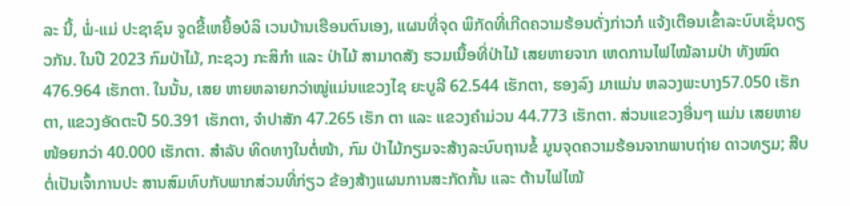ລະ ນີ້, ພໍ່-ແມ່ ປະຊາຊົນ ຈູດຂີ້ເຫຍື້ອບໍລິ ເວນບ້ານເຮືອນຕົນເອງ, ແຜນທີ່ຈຸດ ພິກັດທີ່ເກີດຄວາມຮ້ອນດັ່ງກ່າວກໍ ແຈ້ງເຕືອນເຂົ້າລະບົບເຊັ່ນດຽວກັນ. ໃນປີ 2023 ກົມປ່າໄມ້, ກະຊວງ ກະສິກຳ ແລະ ປ່າໄມ້ ສາມາດສັງ ຮວມເນື້ອທີ່ປ່າໄມ້ ເສຍຫາຍຈາກ ເຫດການໄຟໄໝ້ລາມປ່າ ທັງໝົດ 476.964 ເຮັກຕາ. ໃນນັ້ນ, ເສຍ ຫາຍຫລາຍກວ່າໝູ່ແມ່ນແຂວງໄຊ ຍະບູລີ 62.544 ເຮັກຕາ, ຮອງລົງ ມາແມ່ນ ຫລວງພະບາງ57.050 ເຮັກຕາ, ແຂວງອັດຕະປື 50.391 ເຮັກຕາ, ຈຳປາສັກ 47.265 ເຮັກ ຕາ ແລະ ແຂວງຄຳມ່ວນ 44.773 ເຮັກຕາ. ສ່ວນແຂວງອື່ນໆ ແມ່ນ ເສຍຫາຍໜ້ອຍກວ່າ 40.000 ເຮັກຕາ. ສຳລັບ ທິດທາງໃນຕໍ່ໜ້າ, ກົມ ປ່າໄມ້ກຽມຈະສ້າງລະບົບຖານຂໍ້ ມູນຈຸດຄວາມຮ້ອນຈາກພາບຖ່າຍ ດາວທຽມ; ສືບຕໍ່ເປັນເຈົ້າການປະ ສານສົມທົບກັບພາກສ່ວນທີ່ກ່ຽວ ຂ້ອງສ້າງແຜນການສະກັດກັ້ນ ແລະ ຕ້ານໄຟໄໝ້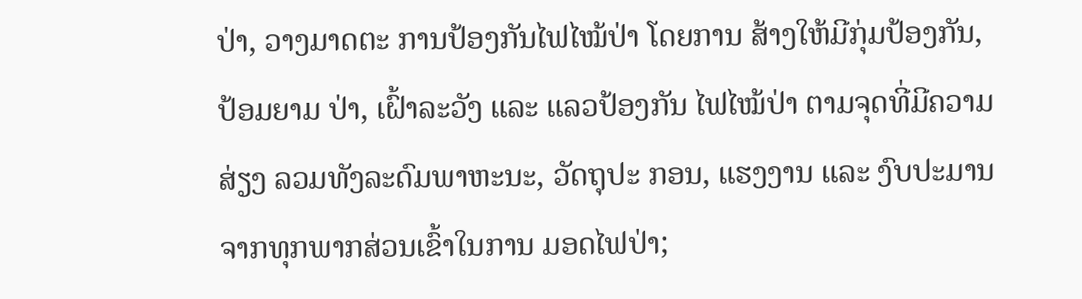ປ່າ, ວາງມາດຕະ ການປ້ອງກັນໄຟໄໝ້ປ່າ ໂດຍການ ສ້າງໃຫ້ມີກຸ່ມປ້ອງກັນ, ປ້ອມຍາມ ປ່າ, ເຝົ້າລະວັງ ແລະ ແລວປ້ອງກັນ ໄຟໄໝ້ປ່າ ຕາມຈຸດທີ່ມີຄວາມສ່ຽງ ລວມທັງລະດົມພາຫະນະ, ວັດຖຸປະ ກອນ, ແຮງງານ ແລະ ງົບປະມານ ຈາກທຸກພາກສ່ວນເຂົ້າໃນການ ມອດໄຟປ່າ;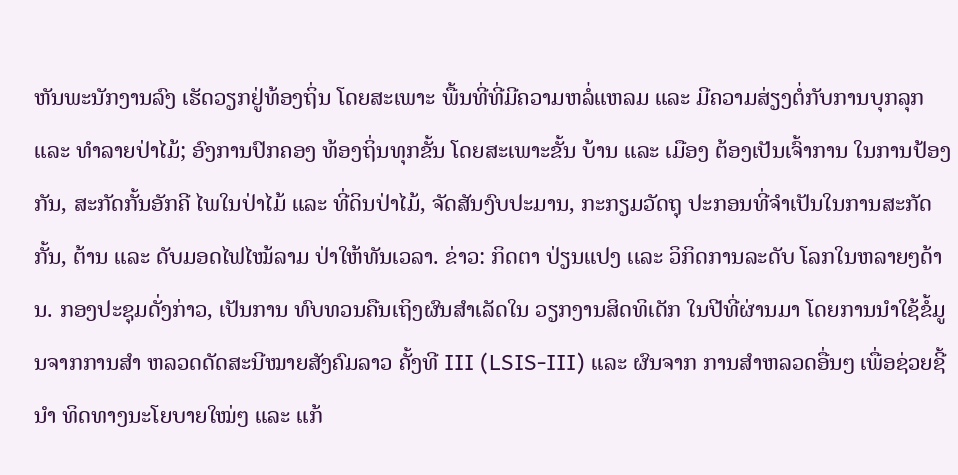ຫັນພະນັກງານລົງ ເຮັດວຽກຢູ່ທ້ອງຖິ່ນ ໂດຍສະເພາະ ພື້ນທີ່ທີ່ມີຄວາມຫລໍ່ແຫລມ ແລະ ມີຄວາມສ່ຽງຕໍ່ກັບການບຸກລຸກ ແລະ ທຳລາຍປ່າໄມ້; ອົງການປົກຄອງ ທ້ອງຖິ່ນທຸກຂັ້ນ ໂດຍສະເພາະຂັ້ນ ບ້ານ ແລະ ເມືອງ ຕ້ອງເປັນເຈົ້າການ ໃນການປ້ອງກັນ, ສະກັດກັ້ນອັກຄີ ໄພໃນປ່າໄມ້ ແລະ ທີ່ດິນປ່າໄມ້, ຈັດສັນງົບປະມານ, ກະກຽມວັດຖຸ ປະກອນທີ່ຈຳເປັນໃນການສະກັດ ກັ້ນ, ຕ້ານ ແລະ ດັບມອດໄຟໄໝ້ລາມ ປ່າໃຫ້ທັນເວລາ. ຂ່າວ: ກິດຕາ ປ່ຽນເເປງ ເເລະ ວິກິດການລະດັບ ໂລກໃນຫລາຍໆດ້ານ. ກອງປະຊຸມດັ່ງກ່າວ, ເປັນການ ທົບທວນຄືນເຖິງຜົນສໍາເລັດໃນ ວຽກງານສິດທິເດັກ ໃນປີທີ່ຜ່ານມາ ໂດຍການນໍາໃຊ້ຂໍ້ມູນຈາກການສຳ ຫລວດດັດສະນີໝາຍສັງຄົມລາວ ຄັ້ງທີ III (LSIS-III) ເເລະ ຜົນຈາກ ການສຳຫລວດອື່ນໆ ເພື່ອຊ່ວຍຊີ້ນໍາ ທິດທາງນະໂຍບາຍໃໝ່ໆ ແລະ ແກ້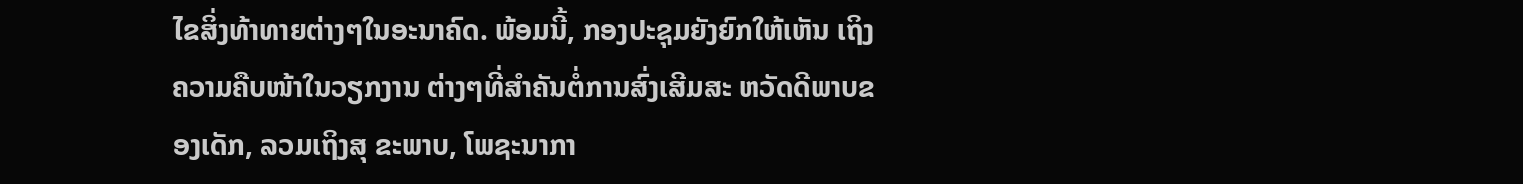ໄຂສິ່ງທ້າທາຍຕ່າງໆໃນອະນາຄົດ. ພ້ອມນີ້, ກອງປະຊຸມຍັງຍົກໃຫ້ເຫັນ ເຖິງຄວາມຄືບໜ້າໃນວຽກງານ ຕ່າງໆທີ່ສຳຄັນຕໍ່ການສົ່ງເສີມສະ ຫວັດດີພາບຂອງເດັກ, ລວມເຖິງສຸ ຂະພາບ, ໂພຊະນາກາ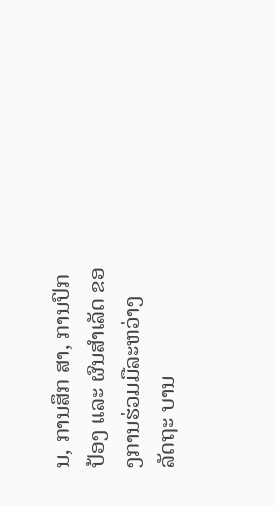ນ, ການສຶກ ສາ, ການປົກປ້ອງ ເເລະ ຜົນສຳເລັດ ຂອງການຮ່ວມມືລະຫວ່າງ ລັດຖະ ບານ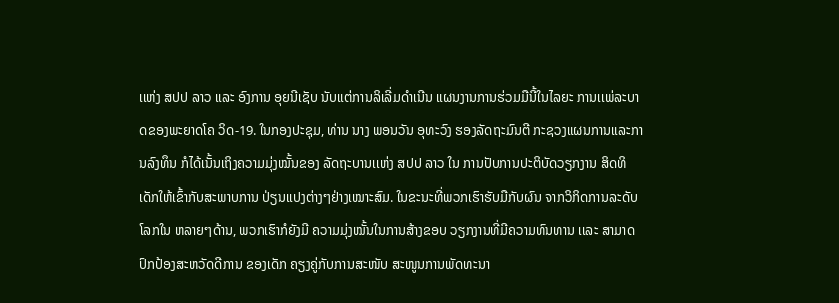ເເຫ່ງ ສປປ ລາວ ແລະ ອົງການ ອຸຍນີເຊັບ ນັບແຕ່ການລິເລີ່ມດຳເນີນ ແຜນງານການຮ່ວມມືນີ້ໃນໄລຍະ ການເເພ່ລະບາດຂອງພະຍາດໂຄ ວິດ-19. ໃນກອງປະຊຸມ, ທ່ານ ນາງ ພອນວັນ ອຸທະວົງ ຮອງລັດຖະມົນຕີ ກະຊວງແຜນການແລະການລົງທຶນ ກໍໄດ້ເນັ້ນເຖິງຄວາມມຸ່ງໝັ້ນຂອງ ລັດຖະບານເເຫ່ງ ສປປ ລາວ ໃນ ການປັບການປະຕິບັດວຽກງານ ສິດທິເດັກໃຫ້ເຂົ້າກັບສະພາບການ ປ່ຽນເເປງຕ່າງໆຢ່າງເໝາະສົມ. ໃນຂະນະທີ່ພວກເຮົາຮັບມືກັບຜົນ ຈາກວິກິດການລະດັບໂລກໃນ ຫລາຍໆດ້ານ, ພວກເຮົາກໍຍັງມີ ຄວາມມຸ່ງໝັ້ນໃນການສ້າງຂອບ ວຽກງານທີ່ມີຄວາມທົນທານ ເເລະ ສາມາດປົກປ້ອງສະຫວັດດີການ ຂອງເດັກ ຄຽງຄູ່ກັບການສະໜັບ ສະໜູນການພັດທະນາ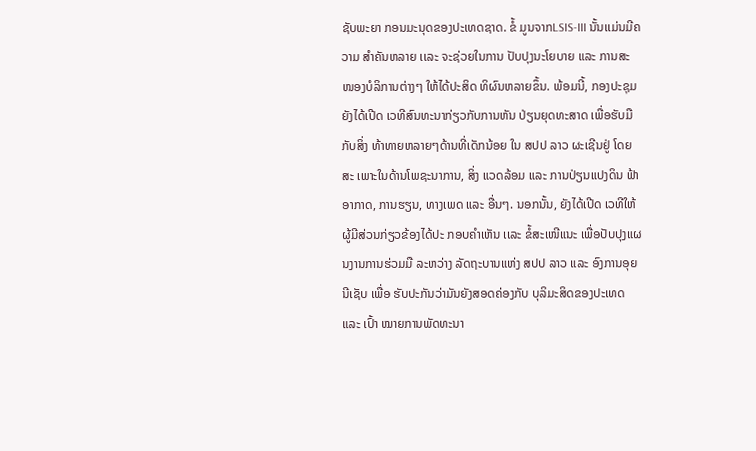ຊັບພະຍາ ກອນມະນຸດຂອງປະເທດຊາດ. ຂໍ້ ມູນຈາກLSIS-III ນັ້ນເເມ່ນມີຄວາມ ສຳຄັນຫລາຍ ເເລະ ຈະຊ່ວຍໃນການ ປັບປຸງນະໂຍບາຍ ແລະ ການສະ ໜອງບໍລິການຕ່າງໆ ໃຫ້ໄດ້ປະສິດ ທິຜົນຫລາຍຂຶ້ນ. ພ້ອມນີ້, ກອງປະຊຸມຍັງໄດ້ເປີດ ເວທີສົນທະນາກ່ຽວກັບການຫັນ ປ່ຽນຍຸດທະສາດ ເພື່ອຮັບມືກັບສິ່ງ ທ້າທາຍຫລາຍໆດ້ານທີ່ເດັກນ້ອຍ ໃນ ສປປ ລາວ ຜະເຊີນຢູ່ ໂດຍສະ ເພາະໃນດ້ານໂພຊະນາການ, ສິ່ງ ແວດລ້ອມ ແລະ ການປ່ຽນແປງດິນ ຟ້າອາກາດ, ການຮຽນ, ທາງເພດ ແລະ ອື່ນໆ. ນອກນັ້ນ, ຍັງໄດ້ເປີດ ເວທີໃຫ້ຜູ້ມີສ່ວນກ່ຽວຂ້ອງໄດ້ປະ ກອບຄຳເຫັນ ເເລະ ຂໍ້ສະເໜີແນະ ເພື່ອປັບປຸງແຜນງານການຮ່ວມມື ລະຫວ່າງ ລັດຖະບານແຫ່ງ ສປປ ລາວ ແລະ ອົງການອຸຍນີເຊັບ ເພື່ອ ຮັບປະກັນວ່າມັນຍັງສອດຄ່ອງກັບ ບຸລິມະສິດຂອງປະເທດ ແລະ ເປົ້າ ໝາຍການພັດທະນາ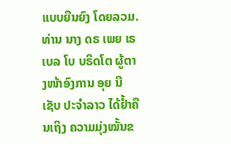ແບບຍືນຍົງ ໂດຍລວມ. ທ່ານ ນາງ ດຣ ເພຍ ເຣເບລ ໂບ ບຣິດໂຕ ຜູ້ຕາງໜ້າອົງການ ອຸຍ ນີເຊັບ ປະຈຳລາວ ໄດ້ຢ້ຳຄືນເຖິງ ຄວາມມຸ່ງໝັ້ນຂ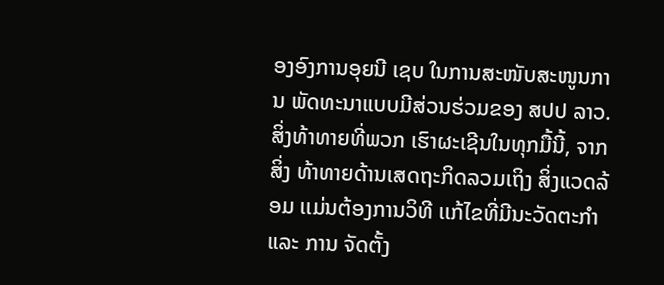ອງອົງການອຸຍນີ ເຊບ ໃນການສະໜັບສະໜູນການ ພັດທະນາແບບມີສ່ວນຮ່ວມຂອງ ສປປ ລາວ. ສິ່ງທ້າທາຍທີ່ພວກ ເຮົາຜະເຊີນໃນທຸກມື້ນີ້, ຈາກສິ່ງ ທ້າທາຍດ້ານເສດຖະກິດລວມເຖິງ ສິ່ງແວດລ້ອມ ເເມ່ນຕ້ອງການວິທີ ເເກ້ໄຂທີ່ມີນະວັດຕະກຳ ແລະ ການ ຈັດຕັ້ງ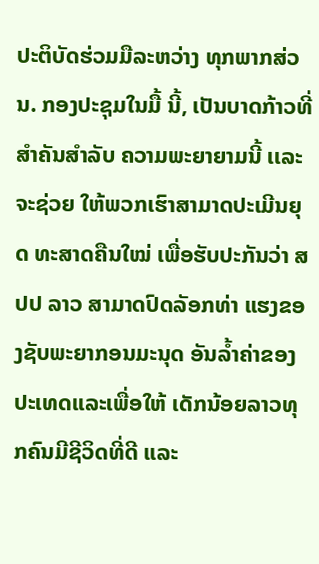ປະຕິບັດຮ່ວມມືລະຫວ່າງ ທຸກພາກສ່ວນ. ກອງປະຊຸມໃນມື້ ນີ້, ເປັນບາດກ້າວທີ່ສຳຄັນສຳລັບ ຄວາມພະຍາຍາມນີ້ ເເລະ ຈະຊ່ວຍ ໃຫ້ພວກເຮົາສາມາດປະເມີນຍຸດ ທະສາດຄືນໃໝ່ ເພື່ອຮັບປະກັນວ່າ ສປປ ລາວ ສາມາດປົດລັອກທ່າ ແຮງຂອງຊັບພະຍາກອນມະນຸດ ອັນລ້ຳຄ່າຂອງປະເທດແລະເພື່ອໃຫ້ ເດັກນ້ອຍລາວທຸກຄົນມີຊີວິດທີ່ດີ ແລະ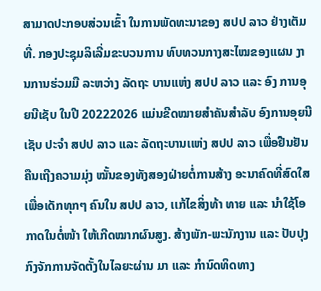ສາມາດປະກອບສ່ວນເຂົ້າ ໃນການພັດທະນາຂອງ ສປປ ລາວ ຢ່າງເຕັມທີ່. ກອງປະຊຸມລິເລີ່ມຂະບວນການ ທົບທວນກາງສະໄໝຂອງແຜນ ງານການຮ່ວມມື ລະຫວ່າງ ລັດຖະ ບານແຫ່ງ ສປປ ລາວ ແລະ ອົງ ການອຸຍນີເຊັບ ໃນປີ 20222026 ແມ່ນຂີດໝາຍສໍາຄັນສຳລັບ ອົງການອຸຍນີເຊັບ ປະຈຳ ສປປ ລາວ ແລະ ລັດຖະບານເເຫ່ງ ສປປ ລາວ ເພື່ອຢືນຢັນຄືນເຖີງຄວາມມຸ່ງ ໝັ້ນຂອງທັງສອງຝ່າຍຕໍ່ການສ້າງ ອະນາຄົດທີ່ສົດໃສ ເພື່ອເດັກທຸກໆ ຄົນໃນ ສປປ ລາວ, ເເກ້ໄຂສິ່ງທ້າ ທາຍ ແລະ ນຳໃຊ້ໂອກາດໃນຕໍ່ໜ້າ ໃຫ້ເກີດໝາກຜົນສູງ. ສ້າງພັກ-ພະນັກງານ ແລະ ປັບປຸງ ກົງຈັກການຈັດຕັ້ງໃນໄລຍະຜ່ານ ມາ ແລະ ກໍານົດທິດທາງ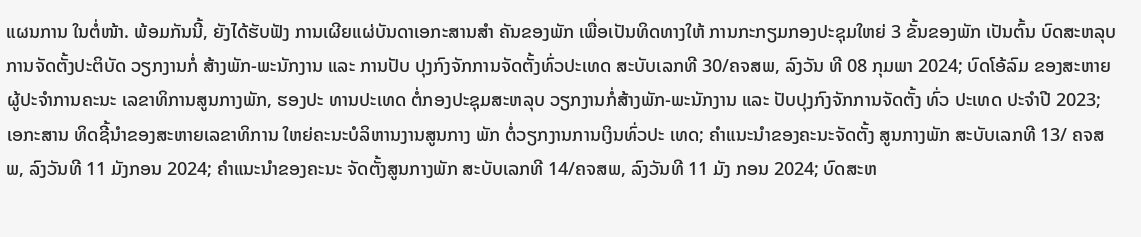ແຜນການ ໃນຕໍ່ໜ້າ. ພ້ອມກັນນີ້, ຍັງໄດ້ຮັບຟັງ ການເຜີຍແຜ່ບັນດາເອກະສານສໍາ ຄັນຂອງພັກ ເພື່ອເປັນທິດທາງໃຫ້ ການກະກຽມກອງປະຊຸມໃຫຍ່ 3 ຂັ້ນຂອງພັກ ເປັນຕົ້ນ ບົດສະຫລຸບ ການຈັດຕັ້ງປະຕິບັດ ວຽກງານກໍ່ ສ້າງພັກ-ພະນັກງານ ແລະ ການປັບ ປຸງກົງຈັກການຈັດຕັ້ງທົ່ວປະເທດ ສະບັບເລກທີ 30/ຄຈສພ, ລົງວັນ ທີ 08 ກຸມພາ 2024; ບົດໂອ້ລົມ ຂອງສະຫາຍຜູ້ປະຈໍາການຄະນະ ເລຂາທິການສູນກາງພັກ, ຮອງປະ ທານປະເທດ ຕໍ່ກອງປະຊຸມສະຫລຸບ ວຽກງານກໍ່ສ້າງພັກ-ພະນັກງານ ແລະ ປັບປຸງກົງຈັກການຈັດຕັ້ງ ທົ່ວ ປະເທດ ປະຈໍາປີ 2023; ເອກະສານ ທິດຊີ້ນໍາຂອງສະຫາຍເລຂາທິການ ໃຫຍ່ຄະນະບໍລິຫານງານສູນກາງ ພັກ ຕໍ່ວຽກງານການເງິນທົ່ວປະ ເທດ; ຄໍາແນະນໍາຂອງຄະນະຈັດຕັ້ງ ສູນກາງພັກ ສະບັບເລກທີ 13/ ຄຈສພ, ລົງວັນທີ 11 ມັງກອນ 2024; ຄໍາແນະນໍາຂອງຄະນະ ຈັດຕັ້ງສູນກາງພັກ ສະບັບເລກທີ 14/ຄຈສພ, ລົງວັນທີ 11 ມັງ ກອນ 2024; ບົດສະຫ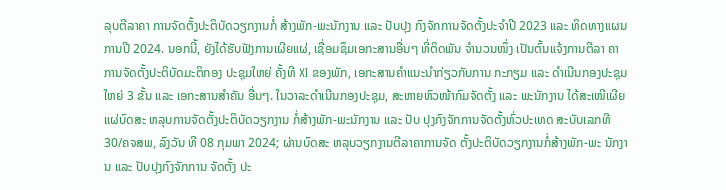ລຸບຕີລາຄາ ການຈັດຕັ້ງປະຕິບັດວຽກງານກໍ່ ສ້າງພັກ-ພະນັກງານ ແລະ ປັບປຸງ ກົງຈັກການຈັດຕັ້ງປະຈໍາປີ 2023 ແລະ ທິດທາງແຜນການປີ 2024. ນອກນີ້, ຍັງໄດ້ຮັບຟັງການເຜີຍແຜ່, ເຊື່ອມຊຶມເອກະສານອື່ນໆ ທີ່ຕິດພັນ ຈໍານວນໜຶ່ງ ເປັນຕົ້ນແຈ້ງການຕີລາ ຄາການຈັດຕັ້ງປະຕິບັດມະຕິກອງ ປະຊຸມໃຫຍ່ ຄັ້ງທີ XI ຂອງພັກ, ເອກະສານຄໍາແນະນໍາກ່ຽວກັບການ ກະກຽມ ແລະ ດໍາເນີນກອງປະຊຸມ ໃຫຍ່ 3 ຂັ້ນ ແລະ ເອກະສານສໍາຄັນ ອື່ນໆ. ໃນວາລະດຳເນີນກອງປະຊຸມ, ສະຫາຍຫົວໜ້າກົມຈັດຕັ້ງ ແລະ ພະນັກງານ ໄດ້ສະເໜີເຜີຍແຜ່ບົດສະ ຫລຸບການຈັດຕັ້ງປະຕິບັດວຽກງານ ກໍ່ສ້າງພັກ-ພະນັກງານ ແລະ ປັບ ປຸງກົງຈັກການຈັດຕັ້ງທົ່ວປະເທດ ສະບັບເລກທີ 30/ຄຈສພ, ລົງວັນ ທີ 08 ກຸມພາ 2024; ຜ່ານບົດສະ ຫລຸບວຽກງານຕີລາຄາການຈັດ ຕັ້ງປະຕິບັດວຽກງານກໍ່ສ້າງພັກ-ພະ ນັກງານ ແລະ ປັບປຸງກົງຈັກການ ຈັດຕັ້ງ ປະ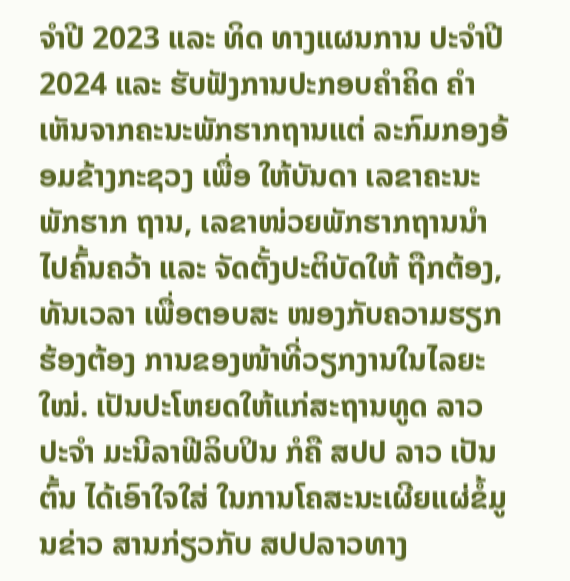ຈໍາປີ 2023 ແລະ ທິດ ທາງແຜນການ ປະຈໍາປີ 2024 ແລະ ຮັບຟັງການປະກອບຄໍາຄິດ ຄໍາ ເຫັນຈາກຄະນະພັກຮາກຖານແຕ່ ລະກົມກອງອ້ອມຂ້າງກະຊວງ ເພື່ອ ໃຫ້ບັນດາ ເລຂາຄະນະພັກຮາກ ຖານ, ເລຂາໜ່ວຍພັກຮາກຖານນໍາ ໄປຄົ້ນຄວ້າ ແລະ ຈັດຕັ້ງປະຕິບັດໃຫ້ ຖືກຕ້ອງ, ທັນເວລາ ເພື່ອຕອບສະ ໜອງກັບຄວາມຮຽກຮ້ອງຕ້ອງ ການຂອງໜ້າທີ່ວຽກງານໃນໄລຍະ ໃໝ່. ເປັນປະໂຫຍດໃຫ້ແກ່ສະຖານທູດ ລາວ ປະຈໍາ ມະນີລາຟີລິບປິນ ກໍຄື ສປປ ລາວ ເປັນຕົ້ນ ໄດ້ເອົາໃຈໃສ່ ໃນການໂຄສະນະເຜີຍແຜ່ຂໍ້ມູນຂ່າວ ສານກ່ຽວກັບ ສປປລາວທາງ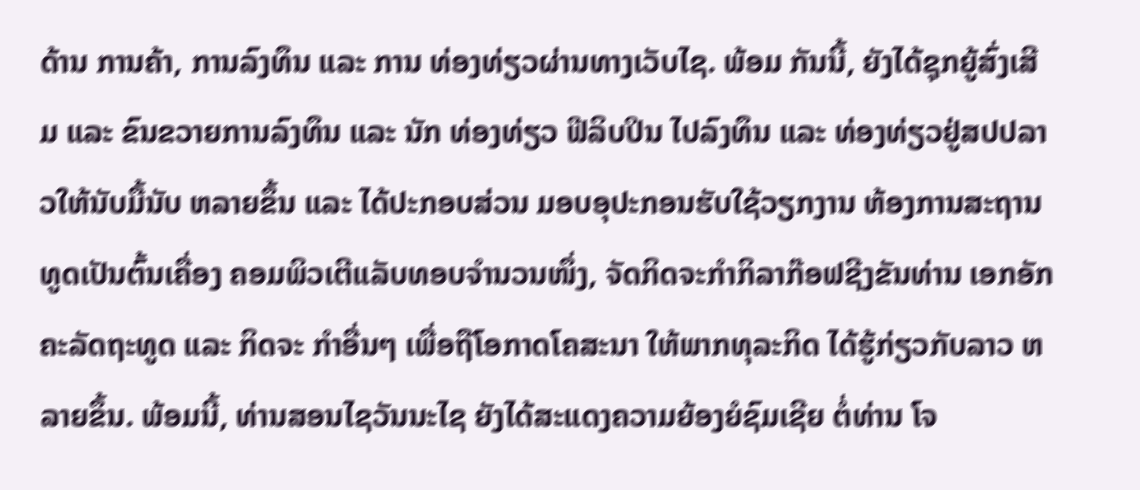ດ້ານ ການຄ້າ, ການລົງທຶນ ແລະ ການ ທ່ອງທ່ຽວຜ່ານທາງເວັບໄຊ. ພ້ອມ ກັນນີ້, ຍັງໄດ້ຊຸກຍູ້ສົ່ງເສີມ ແລະ ຂົນຂວາຍການລົງທຶນ ແລະ ນັກ ທ່ອງທ່ຽວ ຟີລິບປິນ ໄປລົງທຶນ ແລະ ທ່ອງທ່ຽວຢູ່ສປປລາວໃຫ້ນັບມື້ນັບ ຫລາຍຂຶ້ນ ແລະ ໄດ້ປະກອບສ່ວນ ມອບອຸປະກອນຮັບໃຊ້ວຽກງານ ຫ້ອງການສະຖານທູດເປັນຕົ້ນເຄື່ອງ ຄອມພິວເຕີແລັບທອບຈຳນວນໜຶ່ງ, ຈັດກິດຈະກຳກິລາກ໊ອຟຊີງຂັນທ່ານ ເອກອັກຄະລັດຖະທູດ ແລະ ກິດຈະ ກຳອື່ນໆ ເພື່ອຖືໂອກາດໂຄສະນາ ໃຫ້ພາກທຸລະກິດ ໄດ້ຮູ້ກ່ຽວກັບລາວ ຫລາຍຂຶ້ນ. ພ້ອມນີ້, ທ່ານສອນໄຊວັນນະໄຊ ຍັງໄດ້ສະແດງຄວາມຍ້ອງຍໍຊົມເຊີຍ ຕໍ່ທ່ານ ໂຈ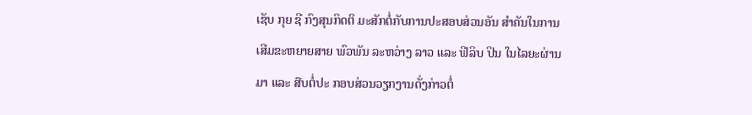ເຊັບ ກຸຍ ຊີ ກົງສຸນກິດຕິ ມະສັກຕໍ່ກັບການປະສອບສ່ວນອັນ ສໍາຄັນໃນການເສີມຂະຫຍາຍສາຍ ພົວພັນ ລະຫວ່າງ ລາວ ແລະ ຟີລິບ ປິນ ໃນໄລຍະຜ່ານມາ ແລະ ສືບຕໍ່ປະ ກອບສ່ວນວຽກງານດັ່ງກ່າວຕໍ່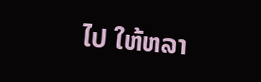ໄປ ໃຫ້ຫລາ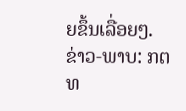ຍຂຶ້ນເລື່ອຍໆ. ຂ່າວ-ພາບ: ກຕທ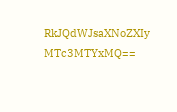RkJQdWJsaXNoZXIy MTc3MTYxMQ==